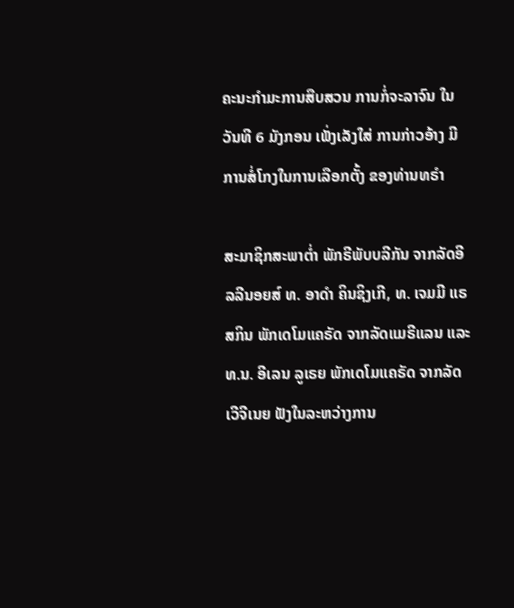ຄະນະກຳມະການສືບສວນ ການກໍ່ຈະລາຈົນ ໃນວັນທີ 6 ມັງກອນ ເພັ່ງເລັງໃສ່ ການກ່າວອ້າງ ມີການສໍ່ໂກງໃນການເລືອກຕັ້ງ ຂອງທ່ານທຣຳ

ສະມາຊິກສະພາຕ່ຳ ພັກຣີພັບບລີກັນ ຈາກລັດອີລລີນອຍສ໌ ທ. ອາດຳ ຄິນຊິງເກີ, ທ. ເຈມມີ ແຣສກິນ ພັກເດໂມແຄຣັດ ຈາກລັດແມຣີແລນ ແລະ ທ.ນ. ອີເລນ ລູເຣຍ ພັກເດໂມແຄຣັດ ຈາກລັດເວີຈີເນຍ ຟັງໃນລະຫວ່າງການ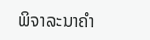ພິຈາລະນາຄຳ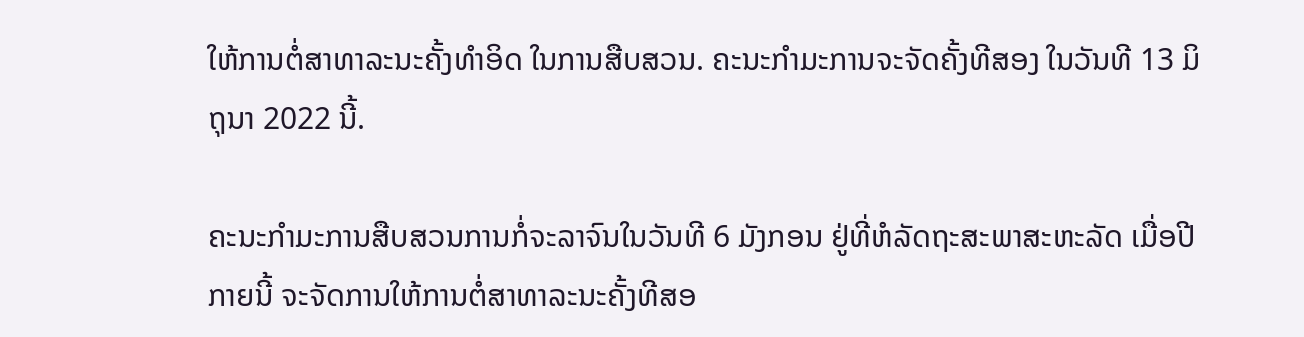ໃຫ້ການຕໍ່ສາທາລະນະຄັ້ງທຳອິດ ໃນການສືບສວນ. ຄະນະກຳມະການຈະຈັດຄັ້ງທີສອງ ໃນວັນທີ 13 ມິຖຸນາ 2022 ນີ້.

ຄະນະກຳມະການສືບສວນການກໍ່ຈະລາຈົນໃນວັນທີ 6 ມັງກອນ ຢູ່ທີ່ຫໍລັດຖະສະພາສະຫະລັດ ເມື່ອປີກາຍນີ້ ຈະຈັດການໃຫ້ການຕໍ່ສາທາລະນະຄັ້ງທີສອ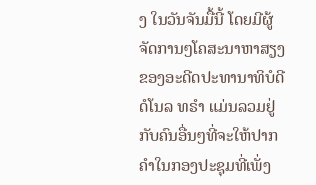ງ ໃນວັນຈັນມື້ນີ້ ໂດຍມີຜູ້ຈັດການໆໂຄສະນາຫາສຽງຂອງອະດີດປະທານາທິບໍດີ ດໍໂນລ ທຣຳ ແມ່ນລວມຢູ່ກັບຄົນອື່ນໆທີ່ຈະໃຫ້ປາກຄຳໃນກອງປະຊຸມທີ່ເພັ່ງ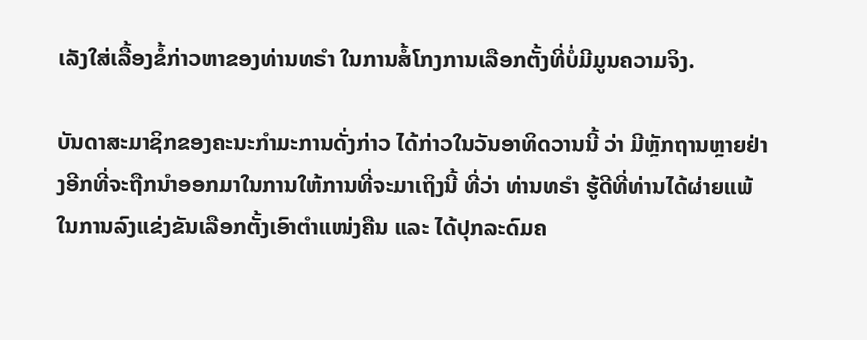ເລັງໃສ່ເລື້ອງຂໍ້ກ່າວຫາຂອງທ່ານທຣຳ ໃນການສໍ້ໂກງການເລືອກຕັ້ງທີ່ບໍ່ມີມູນຄວາມຈິງ.

ບັນດາສະມາຊິກຂອງຄະນະກຳມະການດັ່ງກ່າວ ໄດ້ກ່າວໃນວັນອາທິດວານນີ້ ວ່າ ມີຫຼັກຖານຫຼາຍຢ່າງອີກທີ່ຈະຖືກນຳອອກມາໃນການໃຫ້ການທີ່ຈະມາເຖິງນີ້ ທີ່ວ່າ ທ່ານທຣຳ ຮູ້ດີທີ່ທ່ານໄດ້ຜ່າຍແພ້ໃນການລົງແຂ່ງຂັນເລືອກຕັ້ງເອົາຕຳແໜ່ງຄືນ ແລະ ໄດ້ປຸກລະດົມຄ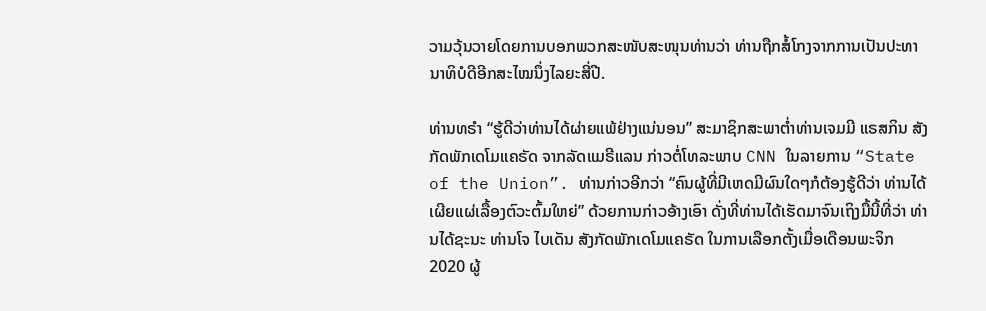ວາມວຸ້ນວາຍໂດຍການບອກພວກສະໜັບສະໜຸນທ່ານວ່າ ທ່ານຖືກສໍ້ໂກງຈາກການເປັນປະທານາທິບໍດີອີກສະໄໝນຶ່ງໄລຍະສີ່ປີ.

ທ່ານທຣຳ “ຮູ້ດີວ່າທ່ານໄດ້ຜ່າຍແພ້ຢ່າງແນ່ນອນ” ສະມາຊິກສະພາຕ່ຳທ່ານເຈມມີ ແຣສກິນ ສັງກັດພັກເດໂມແຄຣັດ ຈາກລັດແມຣີແລນ ກ່າວຕໍ່ໂທລະພາບ CNN ໃນລາຍການ “State of the Union”. ທ່ານກ່າວອີກວ່າ “ຄົນຜູ້ທີ່ມີເຫດມີຜົນໃດໆກໍຕ້ອງຮູ້ດີວ່າ ທ່ານໄດ້ເຜີຍແຜ່ເລື້ອງຕົວະຕົ້ມໃຫຍ່” ດ້ວຍການກ່າວອ້າງເອົາ ດັ່ງທີ່ທ່ານໄດ້ເຮັດມາຈົນເຖິງມື້ນີ້ທີ່ວ່າ ທ່ານໄດ້ຊະນະ ທ່ານໂຈ ໄບເດັນ ສັງກັດພັກເດໂມແຄຣັດ ໃນການເລືອກຕັ້ງເມື່ອເດືອນພະຈິກ 2020 ຜູ້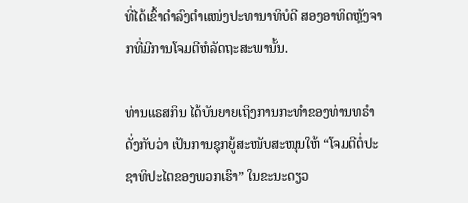ທີ່ໄດ້ເຂົ້າດຳລົງຕຳແໜ່ງປະທານາທິບໍດີ ສອງອາທິດຫຼັງຈາກທີ່ມີການໂຈມຕີຫໍລັດຖະສະພານັ້ນ.

ທ່ານແຣສກິນ ໄດ້ບັນຍາຍເຖິງການກະທຳຂອງທ່ານທຣຳ ດັ່ງກັບວ່າ ເປັນການຊຸກຍູ້ສະໜັບສະໜຸນໃຫ້ “ໂຈມຕີຕໍ່ປະຊາທິປະໄຕຂອງພວກເຮົາ” ໃນຂະນະດຽວ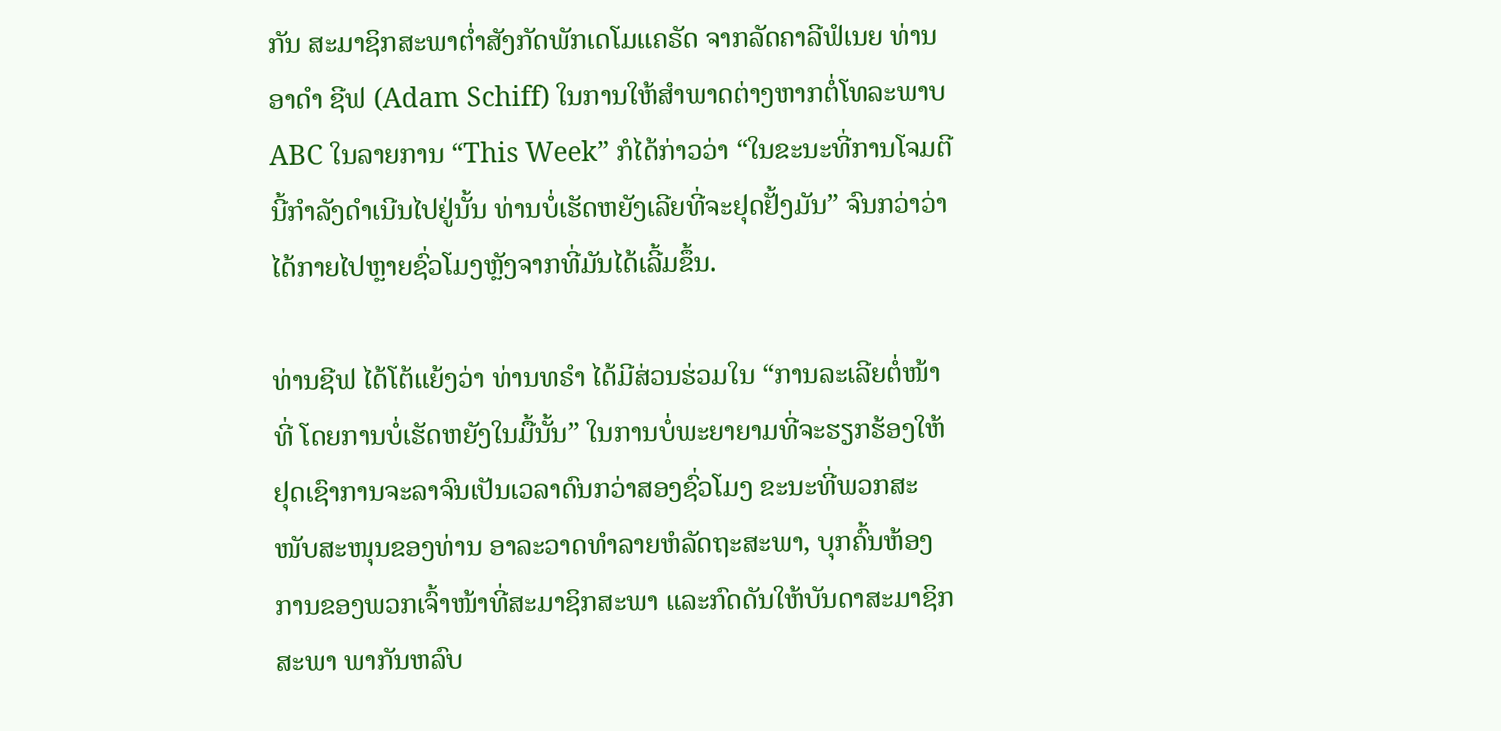ກັນ ສະມາຊິກສະພາຕ່ຳສັງກັດພັກເດໂມແຄຣັດ ຈາກລັດຄາລີຟໍເນຍ ທ່ານອາດຳ ຊີຟ (Adam Schiff) ໃນການໃຫ້ສຳພາດຕ່າງຫາກຕໍ່ໂທລະພາບ ABC ໃນລາຍການ “This Week” ກໍໄດ້ກ່າວວ່າ “ໃນຂະນະທີ່ການໂຈມຕີນີ້ກຳລັງດຳເນີນໄປຢູ່ນັ້ນ ທ່ານບໍ່ເຮັດຫຍັງເລີຍທີ່ຈະຢຸດຢັ້ງມັນ” ຈົນກວ່າວ່າ ໄດ້ກາຍໄປຫຼາຍຊົ່ວໂມງຫຼັງຈາກທີ່ມັນໄດ້ເລີ້ມຂຶ້ນ.

ທ່ານຊີຟ ໄດ້ໂຕ້ແຍ້ງວ່າ ທ່ານທຣຳ ໄດ້ມີສ່ວນຮ່ວມໃນ “ການລະເລີຍຕໍ່ໜ້າທີ່ ໂດຍການບໍ່ເຮັດຫຍັງໃນມື້ນັ້ນ” ໃນການບໍ່ພະຍາຍາມທີ່ຈະຮຽກຮ້ອງໃຫ້ຢຸດເຊົາການຈະລາຈົນເປັນເວລາດົນກວ່າສອງຊົ່ວໂມງ ຂະນະທີ່ພວກສະໜັບສະໜຸນຂອງທ່ານ ອາລະວາດທຳລາຍຫໍລັດຖະສະພາ, ບຸກຄົ້ນຫ້ອງການຂອງພວກເຈົ້າໜ້າທີ່ສະມາຊິກສະພາ ແລະກົດດັນໃຫ້ບັນດາສະມາຊິກສະພາ ພາກັນຫລົບ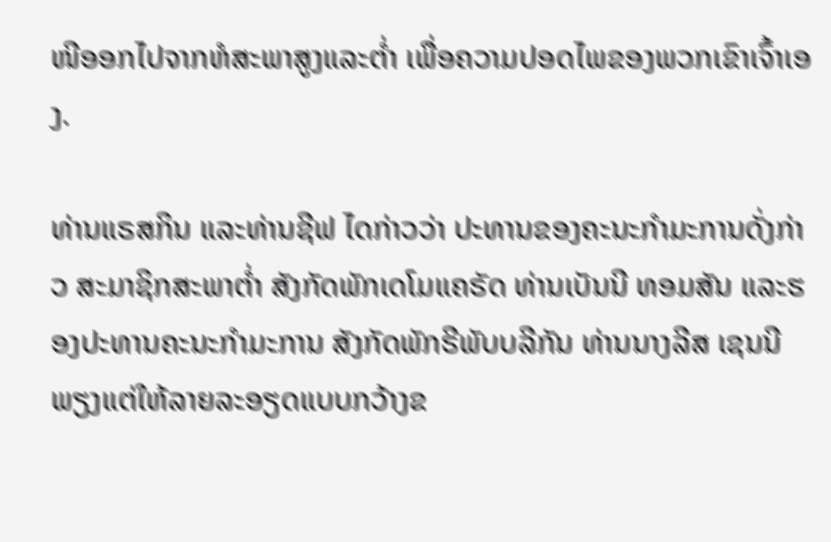ໜີອອກໄປຈາກຫໍສະພາສູງແລະຕ່ຳ ເພື່ອຄວາມປອດໄພຂອງພວກເຂົາເຈົ້າເອງ.

ທ່ານແຣສກິນ ແລະທ່ານຊີຟ ໄດກ່າວວ່າ ປະທານຂອງຄະນະກຳມະການດັ່ງກ່າວ ສະມາຊິກສະພາຕ່ຳ ສັງກັດພັກເດໂມແຄຣັດ ທ່ານເບັນນີ ທອມສັນ ແລະຮອງປະທານຄະນະກຳມະການ ສັງກັດພັກຣີພັບບລີກັນ ທ່ານນາງລີສ ເຊນນີ ພຽງແຕ່ໃຫ້ລາຍລະອຽດແບບກວ້າງຂ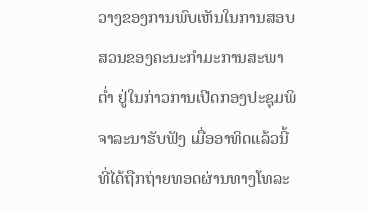ວາງຂອງການພົບເຫັນໃນການສອບສວນຂອງຄະນະກຳມະການສະພາຕ່ຳ ຢູ່ໃນກ່າວການເປີດກອງປະຊຸມພິຈາລະນາຮັບຟັງ ເມື່ອອາທິດແລ້ວນີ້ ທີ່ໄດ້ຖືກຖ່າຍທອດຜ່ານທາງໂທລະ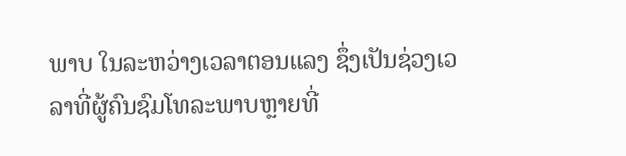ພາບ ໃນລະຫວ່າງເວລາຕອນແລງ ຊຶ່ງເປັນຊ່ວງເວລາທີ່ຜູ້ຄົນຊົມໂທລະພາບຫຼາຍທີ່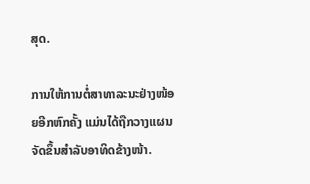ສຸດ.

ການໃຫ້ການຕໍ່ສາທາລະນະຢ່າງໜ້ອຍອີກຫົກຄັ້ງ ແມ່ນໄດ້ຖືກວາງແຜນຈັດຂຶ້ນສຳລັບອາທິດຂ້າງໜ້າ.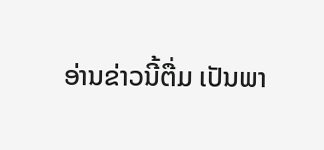ອ່ານຂ່າວນີ້ຕື່ມ ເປັນພາ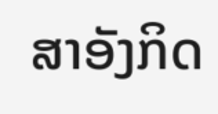ສາອັງກິດ